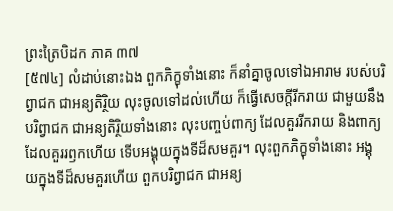ព្រះត្រៃបិដក ភាគ ៣៧
[៥៧៤] លំដាប់នោះឯង ពួកភិក្ខុទាំងនោះ ក៏នាំគ្នាចូលទៅឯអារាម របស់បរិព្វាជក ជាអន្យតិរ្ថិយ លុះចូលទៅដល់ហើយ ក៏ធ្វើសេចក្តីរីករាយ ជាមួយនឹងបរិព្វាជក ជាអន្យតិរ្ថិយទាំងនោះ លុះបញ្ចប់ពាក្យ ដែលគួររីករាយ និងពាក្យដែលគួររឭកហើយ ទើបអង្គុយក្នុងទីដ៏សមគួរ។ លុះពួកភិក្ខុទាំងនោះ អង្គុយក្នុងទីដ៏សមគួរហើយ ពួកបរិព្វាជក ជាអន្យ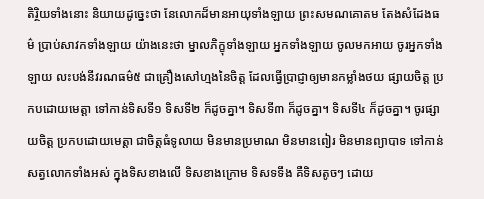តិរ្ថិយទាំងនោះ និយាយដូច្នេះថា នែលោកដ៏មានអាយុទាំងឡាយ ព្រះសមណគោតម តែងសំដែងធម៌ ប្រាប់សាវកទាំងឡាយ យ៉ាងនេះថា ម្នាលភិក្ខុទាំងឡាយ អ្នកទាំងឡាយ ចូលមកអាយ ចូរអ្នកទាំងឡាយ លះបង់នីវរណធម៌៥ ជាគ្រឿងសៅហ្មងនៃចិត្ត ដែលធ្វើប្រាជ្ញាឲ្យមានកម្លាំងថយ ផ្សាយចិត្ត ប្រកបដោយមេត្តា ទៅកាន់ទិសទី១ ទិសទី២ ក៏ដូចគ្នា។ ទិសទី៣ ក៏ដូចគ្នា។ ទិសទី៤ ក៏ដូចគ្នា។ ចូរផ្សាយចិត្ត ប្រកបដោយមេត្តា ជាចិត្តធំទូលាយ មិនមានប្រមាណ មិនមានពៀរ មិនមានព្យាបាទ ទៅកាន់សត្វលោកទាំងអស់ ក្នុងទិសខាងលើ ទិសខាងក្រោម ទិសទទឹង គឺទិសតូចៗ ដោយ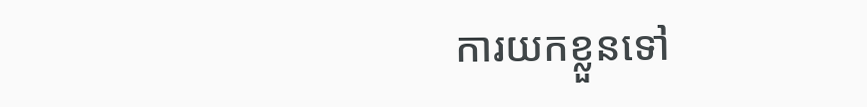ការយកខ្លួនទៅ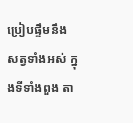ប្រៀបផ្ទឹមនឹងសត្វទាំងអស់ ក្នុងទីទាំងពួង តា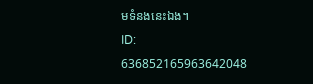មទំនងនេះឯង។
ID: 636852165963642048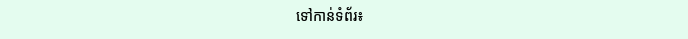ទៅកាន់ទំព័រ៖